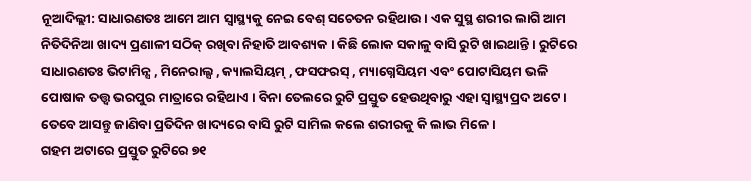ନୂଆଦିଲ୍ଲୀ: ସାଧାରଣତଃ ଆମେ ଆମ ସ୍ବାସ୍ଥ୍ୟକୁ ନେଇ ବେଶ୍ ସଚେତନ ରହିଥାଉ । ଏକ ସୁସ୍ଥ ଶରୀର ଲାଗି ଆମ ନିତିଦିନିଆ ଖାଦ୍ୟ ପ୍ରଣାଳୀ ସଠିକ୍ ରଖିବା ନିହାତି ଆବଶ୍ୟକ । କିଛି ଲୋକ ସକାଳୁ ବାସି ରୁଟି ଖାଇଥାନ୍ତି । ରୁଟିରେ ସାଧାରଣତଃ ଭିଟାମିନ୍ସ , ମିନେରାଲ୍ସ , କ୍ୟାଲସିୟମ୍ , ଫସଫରସ୍ , ମ୍ୟାଗ୍ନେସିୟମ ଏବଂ ପୋଟାସିୟମ ଭଳି ପୋଷାକ ତତ୍ତ୍ବ ଭରପୁର ମାତ୍ରାରେ ରହିଥାଏ । ବିନା ତେଲରେ ରୁଟି ପ୍ରସ୍ତୁତ ହେଉଥିବାରୁ ଏହା ସ୍ବାସ୍ଥ୍ୟପ୍ରଦ ଅଟେ । ତେବେ ଆସନ୍ତୁ ଜାଣିବା ପ୍ରତିଦିନ ଖାଦ୍ୟରେ ବାସି ରୁଟି ସାମିଲ କଲେ ଶରୀରକୁ କି ଲାଭ ମିଳେ ।
ଗହମ ଅଟାରେ ପ୍ରସ୍ତୁତ ରୁଟିରେ ୭୧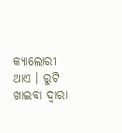କ୍ୟାଲୋରୀ ଥାଏ । ରୁଟି ଖାଇବା ଦ୍ବାରା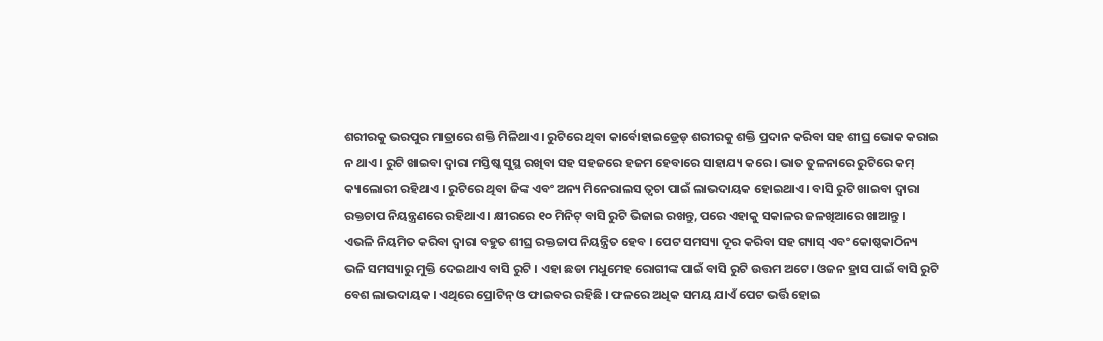ଶରୀରକୁ ଭରପୁର ମାତ୍ରାରେ ଶକ୍ତି ମିଳିଥାଏ । ରୁଟିରେ ଥିବା କାର୍ବୋହାଇଡ୍ରେଡ୍ ଶରୀରକୁ ଶକ୍ତି ପ୍ରଦାନ କରିବା ସହ ଶୀଘ୍ର ଭୋକ କରାଇ ନ ଥାଏ । ରୁଟି ଖାଇବା ଦ୍ବାରା ମସ୍ତିଷ୍କ ସୁସ୍ଥ ରଖିବା ସହ ସହଜରେ ହଜମ ହେବାରେ ସାହାଯ୍ୟ କରେ । ଭାତ ତୁଳନାରେ ରୁଟିରେ କମ୍ କ୍ୟାଲୋରୀ ରହିଥାଏ । ରୁଟିରେ ଥିବା ଜିଙ୍କ ଏବଂ ଅନ୍ୟ ମିନେରାଲସ ତ୍ବଚା ପାଇଁ ଲାଭଦାୟକ ହୋଇଥାଏ । ବାସି ରୁଟି ଖାଇବା ଦ୍ବାରା ରକ୍ତଚାପ ନିୟନ୍ତ୍ରଣରେ ରହିଥାଏ । କ୍ଷୀରରେ ୧୦ ମିନିଟ୍ ବାସି ରୁଟି ଭିଜାଇ ରଖନ୍ତୁ, ପରେ ଏହାକୁ ସକାଳର ଜଳଖିଆରେ ଖାଆନ୍ତୁ ।
ଏଭଳି ନିୟମିତ କରିବା ଦ୍ବାରା ବହୁତ ଶୀଘ୍ର ରକ୍ତଚ୍ଚାପ ନିୟନ୍ତ୍ରିତ ହେବ । ପେଟ ସମସ୍ୟା ଦୂର କରିବା ସହ ଗ୍ୟାସ୍ ଏବଂ କୋଷ୍ଠକାଠିନ୍ୟ ଭଳି ସମସ୍ୟାରୁ ମୁକ୍ତି ଦେଇଥାଏ ବାସି ରୁଟି । ଏହା ଛଡା ମଧୁମେହ ରୋଗୀଙ୍କ ପାଇଁ ବାସି ରୁଟି ଉତ୍ତମ ଅଟେ। ଓଜନ ହ୍ରାସ ପାଇଁ ବାସି ରୁଟି ବେଶ ଲାଭଦାୟକ । ଏଥିରେ ପ୍ରୋଟିନ୍ ଓ ଫାଇବର ରହିଛି । ଫଳରେ ଅଧିକ ସମୟ ଯାଏଁ ପେଟ ଭର୍ତ୍ତି ହୋଇ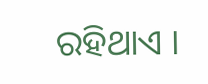ରହିଥାଏ ।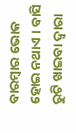ବାରମ୍ବାର ଭୋକ ହୋଇ ନଥାଏ । ବାସି ରୁଟି ଖାଇବା ଦ୍ୱାରା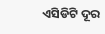ଏସିଡିଟି ଦୂର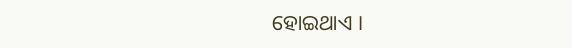ହୋଇଥାଏ ।